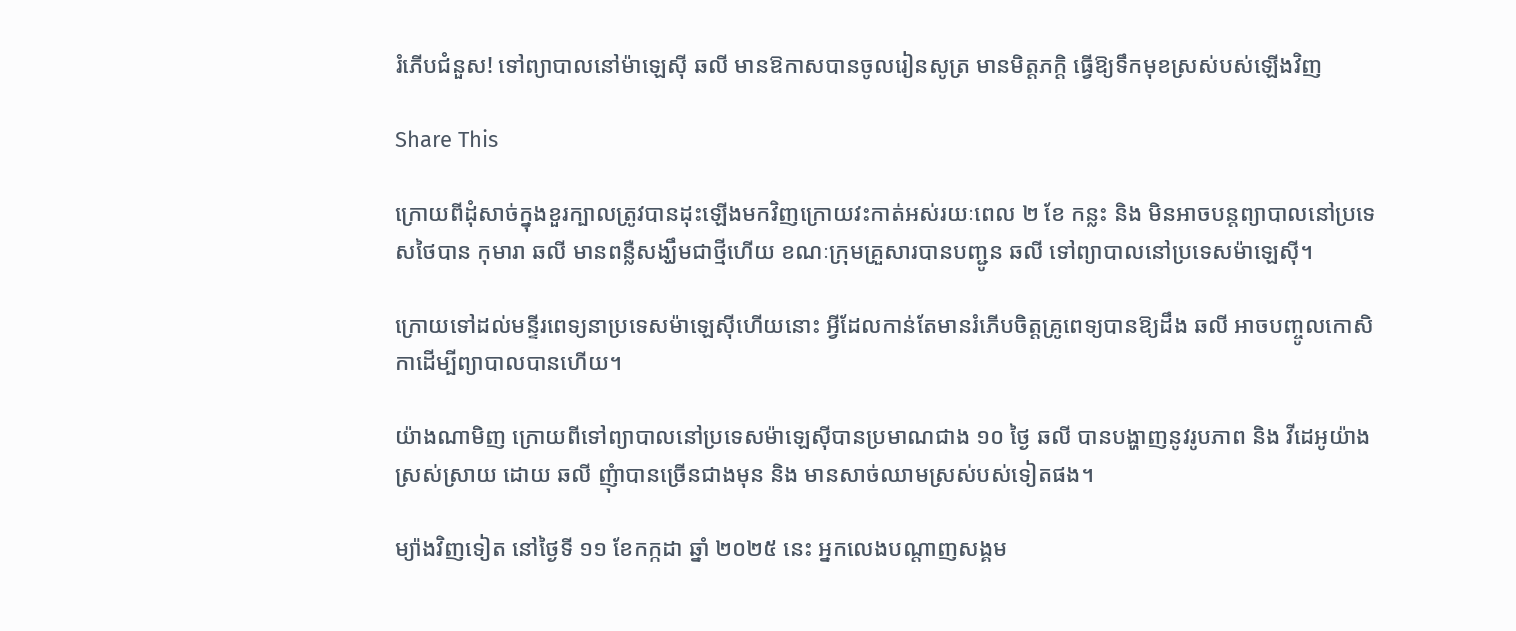រំភើបជំនួស! ទៅព្យាបាលនៅម៉ាឡេស៊ី ឆលី មានឱកាសបានចូលរៀនសូត្រ មានមិត្តភក្ដិ ធ្វើឱ្យទឹកមុខស្រស់បស់ឡើងវិញ

Share This

ក្រោយពីដុំសាច់ក្នុងខួរក្បាលត្រូវបានដុះឡើងមកវិញក្រោយវះកាត់អស់រយៈពេល ២ ខែ កន្លះ និង មិនអាចបន្តព្យាបាលនៅប្រទេសថៃបាន កុមារា ឆលី មានពន្លឺសង្ឃឹមជាថ្មីហើយ ខណៈក្រុមគ្រួសារបានបញ្ជូន ឆលី ទៅព្យាបាលនៅប្រទេសម៉ាឡេស៊ី។

ក្រោយទៅដល់មន្ទីរពេទ្យនាប្រទេសម៉ាឡេស៊ីហើយនោះ អ្វីដែលកាន់តែមានរំភើបចិត្តគ្រូពេទ្យបានឱ្យដឹង ឆលី អាចបញ្ចូលកោសិកាដើម្បីព្យាបាលបានហើយ។

យ៉ាងណាមិញ ក្រោយពីទៅព្យាបាលនៅប្រទេសម៉ាឡេស៊ីបានប្រមាណជាង ១០ ថ្ងៃ ឆលី បានបង្ហាញនូវរូបភាព និង វីដេអូយ៉ាងស្រស់ស្រាយ ដោយ ឆលី ញុំាបានច្រើនជាងមុន និង មានសាច់ឈាមស្រស់បស់ទៀតផង។

ម្យ៉ាងវិញទៀត នៅថ្ងៃទី ១១ ខែកក្កដា ឆ្នាំ ២០២៥ នេះ អ្នកលេងបណ្តាញសង្គម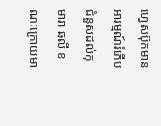ហ្វេសប៊ុកមានអារម្មណ៍រំភើបជំនួសដល់កុមារា ឆលី ខណៈក្រោយមា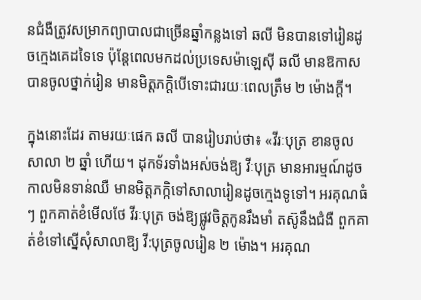នជំងឺត្រូវសម្រាកព្យាបាលជាច្រើនឆ្នាំកន្លងទៅ ឆលី មិនបានទៅរៀនដូចក្មេងគេដទៃទេ ប៉ុន្តែពេលមកដល់ប្រទេសម៉ាឡេស៊ី ឆលី មានឱកាសបានចូលថ្នាក់រៀន មានមិត្តភក្តិបើទោះជារយៈពេលត្រឹម ២ ម៉ោងក្តី។

ក្នុងនោះដែរ តាមរយៈផេក ឆលី បានរៀបរាប់ថា៖ «វីរៈបុត្រ ខានចូលសាលា ២ ឆ្នាំ ហើយ។ ដុកទ័រទាំងអស់ចង់ឱ្យ វីៈបុត្រ មានអារម្មណ៍ដូចកាលមិនទាន់ឈឺ មានមិត្តភក្កិទៅសាលារៀនដូចក្មេងទូទៅ។ អរគុណធំៗ ពួកគាត់ខំមើលថែ វីរៈបុត្រ ចង់ឱ្យផ្លូវចិត្តកូនរឹងមាំ តស៊ូនឹងជំងឺ ពួកគាត់ខំទៅស្នើសុំសាលាឱ្យ វី:បុត្រចូលរៀន ២ ម៉ោង។ អរគុណ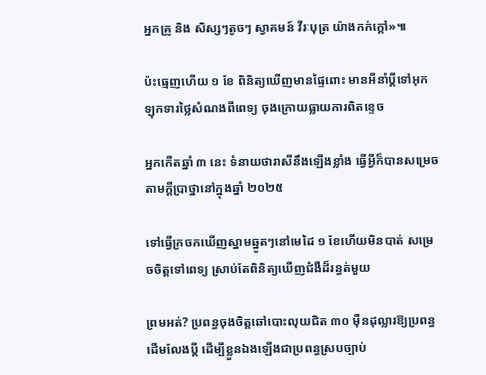អ្នកគ្រូ និង សិស្សៗតូចៗ ស្វាគមន៍ វីរៈបុត្រ យ៉ាងកក់ក្ដៅ»៕

ប៉ះធ្មេញហើយ ១ ខែ ពិនិត្យឃើញមានផ្ទៃពោះ មានអីនាំប្ដីទៅអុកឡុកទារថ្លៃសំណងពីពេទ្យ ចុងក្រោយធ្លាយការពិតខ្ទេច

អ្នកកើតឆ្នាំ ៣ នេះ ទំនាយថារាសីនឹងឡើងខ្លាំង ធ្វើអ្វីក៏បានសម្រេចតាមក្ដីប្រាថ្នានៅក្នុងឆ្នាំ ២០២៥

ទៅធ្វើក្រចកឃើញស្នាមឆ្នូតៗនៅមេដៃ ១ ខែហើយមិនបាត់ សម្រេចចិត្តទៅពេទ្យ ស្រាប់តែពិនិត្យឃើញជំងឺដ៏រន្ធត់មួយ

ព្រមអត់? ប្រពន្ធចុងចិត្តឆៅបោះលុយជិត ៣០ ម៉ឺនដុល្លារឱ្យប្រពន្ធដើមលែងប្តី ដើម្បីខ្លួនឯងឡើងជាប្រពន្ធស្របច្បាប់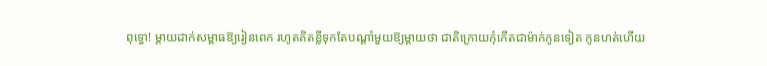ពុទ្ធោ! ម្ដាយដាក់សម្ពាធឱ្យរៀនពេក រហូតគិតខ្លីទុកតែបណ្ដាំមួយឱ្យម្តាយថា ជាតិក្រោយកុំកើតជាម៉ាក់កូនទៀត កូនហត់ហើយ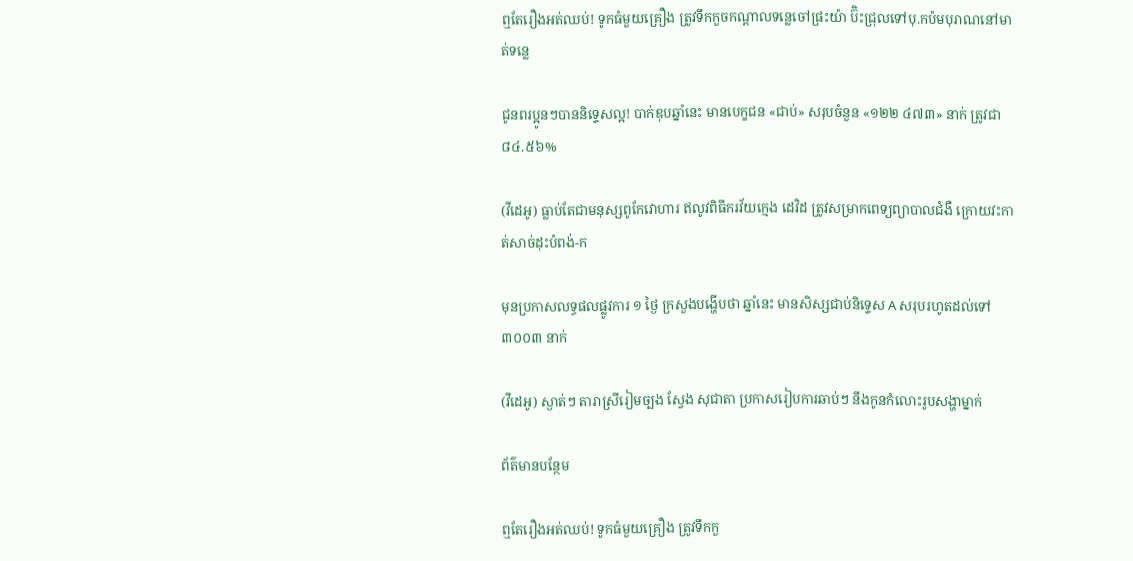ឮតែរឿងអត់ឈប់! ទូកធំមួយគ្រឿង ត្រូវទឹកកួចកណ្តាលទន្លេចៅផ្រះយ៉ា ប៊ិះជ្រុលទៅបុ.កប៉មបុរាណនៅមាត់ទន្លេ

ជូនពរប្អូនៗបាននិទ្ទេសល្អ! បាក់ឌុបឆ្នាំនេះ មានបេក្ខជន «ជាប់» សរុបចំនួន «១២២ ៤៧៣» នាក់ ត្រូវជា ៨៤.៥៦%

(វីដេអូ) ធ្លាប់តែជាមនុស្សពូកែវោហារ ឥលូវពិធីករវ័យក្មេង ដេវិដ ត្រូវសម្រាកពេទ្យព្យាបាលជំងឺ ក្រោយវះកាត់សាច់ដុះបំពង់-ក

មុនប្រកាសលទ្ធផលផ្លូវការ ១ ថ្ងៃ ក្រសួងបង្ហើបថា ឆ្នាំនេះ មានសិស្សជាប់និទ្ទេស A សរុបរហូតដល់ទៅ ៣០០៣ នាក់

(វីដេអូ) ស្ងាត់ៗ តារាស្រីរៀមច្បង ស្វែង សុជាតា ប្រកាសរៀបការឆាប់ៗ នឹងកូនកំលោះរូបសង្ហាម្នាក់

ព័ត៌មានបន្ថែម

ឮតែរឿងអត់ឈប់! ទូកធំមួយគ្រឿង ត្រូវទឹកកួ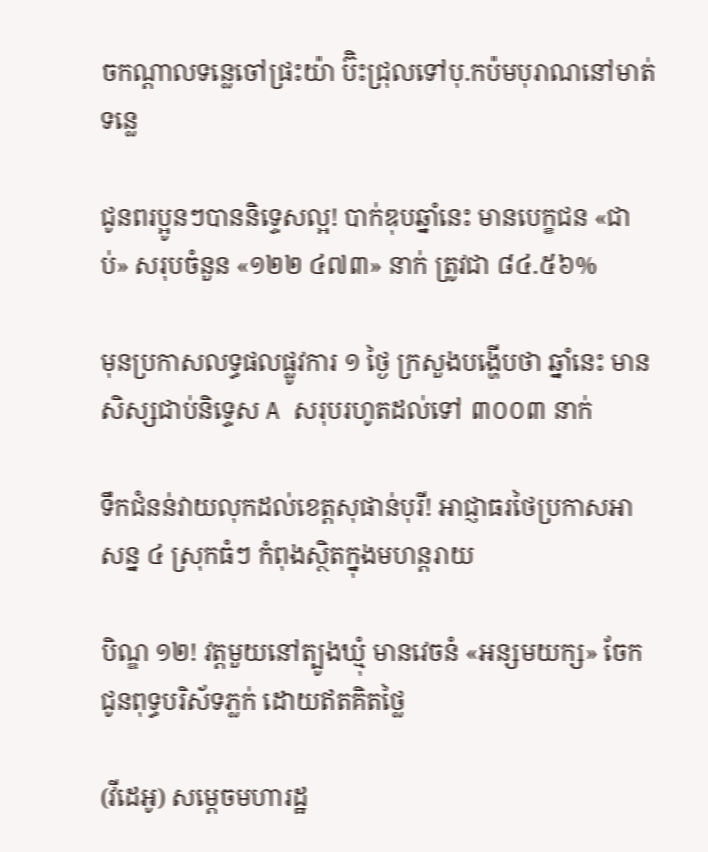ចកណ្តាលទន្លេចៅផ្រះយ៉ា ប៊ិះជ្រុលទៅបុ.កប៉មបុរាណនៅមាត់ទន្លេ

ជូនពរប្អូនៗបាននិទ្ទេសល្អ! បាក់ឌុបឆ្នាំនេះ មានបេក្ខជន «ជាប់» សរុបចំនួន «១២២ ៤៧៣» នាក់ ត្រូវជា ៨៤.៥៦%

មុនប្រកាសលទ្ធផលផ្លូវការ ១ ថ្ងៃ ក្រសួងបង្ហើបថា ឆ្នាំនេះ មានសិស្សជាប់និទ្ទេស A សរុបរហូតដល់ទៅ ៣០០៣ នាក់

ទឹកជំនន់វាយលុកដល់ខេត្តសុផាន់បុរី! អាជ្ញាធរថៃប្រកាសអាសន្ន ៤ ស្រុកធំៗ កំពុងស្ថិតក្នុងមហន្តរាយ

បិណ្ឌ ១២! វត្តមួយនៅត្បូងឃ្មុំ មានវេចនំ «អន្សមយក្ស» ចែកជូនពុទ្ធបរិស័ទភ្លក់ ដោយឥតគិតថ្លៃ

(វីដេអូ) សម្តេចមហារដ្ឋ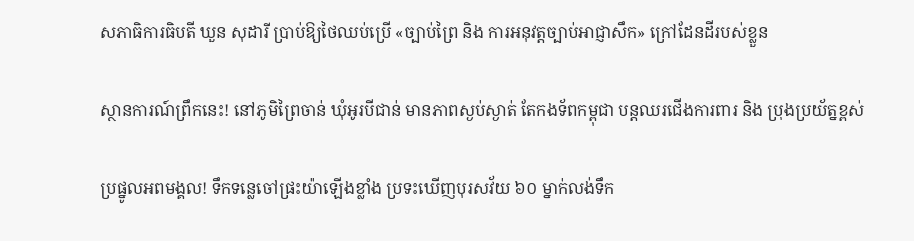សភាធិការធិបតី ឃួន សុដារី ប្រាប់ឱ្យថៃឈប់ប្រើ «ច្បាប់ព្រៃ និង ការអនុវត្តច្បាប់អាជ្ញាសឹក» ក្រៅដែនដីរបស់ខ្លួន

ស្ថានការណ៍ព្រឹកនេះ! នៅភូមិព្រៃចាន់ ឃុំអូរបីជាន់ មានភាពស្ងប់ស្ងាត់ តែកងទ័ពកម្ពុជា បន្តឈរជើងការពារ និង ប្រុងប្រយ័ត្នខ្ពស់

ប្រផ្នូលអពមង្គល! ទឹកទន្លេចៅផ្រះយ៉ាឡើងខ្លាំង ប្រទះឃើញបុរសវ័យ ៦០ ម្នាក់លង់ទឹក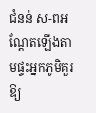ជំនន់ ស-ពអណ្ដែតឡើងតាមផ្ទះអ្នកភូមិគួរឱ្យ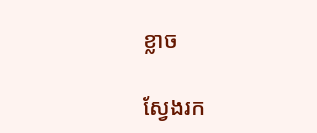ខ្លាច

ស្វែងរក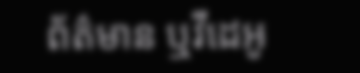ព័ត៌មាន ឬវីដេអូ